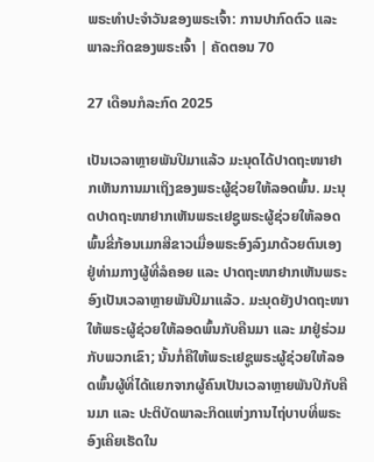ພຣະທຳປະຈຳວັນຂອງພຣະເຈົ້າ: ການປາກົດຕົວ ແລະ ພາລະກິດຂອງພຣະເຈົ້າ | ຄັດຕອນ 70

27 ເດືອນກໍລະກົດ 2025

ເປັນເວລາຫຼາຍພັນປີມາແລ້ວ ມະນຸດໄດ້ປາດຖະໜາຢາກເຫັນການມາເຖິງຂອງພຣະຜູ້ຊ່ວຍໃຫ້ລອດພົ້ນ. ມະນຸດປາດຖະໜາຢາກເຫັນພຣະເຢຊູພຣະຜູ້ຊ່ວຍໃຫ້ລອດພົ້ນຂີ່ກ້ອນເມກສີຂາວເມື່ອພຣະອົງລົງມາດ້ວຍຕົນເອງຢູ່ທ່າມກາງຜູ້ທີ່ລໍຄອຍ ແລະ ປາດຖະໜາຢາກເຫັນພຣະອົງເປັນເວລາຫຼາຍພັນປີມາແລ້ວ. ມະນຸດຍັງປາດຖະໜາໃຫ້ພຣະຜູ້ຊ່ວຍໃຫ້ລອດພົ້ນກັບຄືນມາ ແລະ ມາຢູ່ຮ່ວມກັບພວກເຂົາ; ນັ້ນກໍ່ຄືໃຫ້ພຣະເຢຊູພຣະຜູ້ຊ່ວຍໃຫ້ລອດພົ້ນຜູ້ທີ່ໄດ້ແຍກຈາກຜູ້ຄົນເປັນເວລາຫຼາຍພັນປີກັບຄືນມາ ແລະ ປະຕິບັດພາລະກິດແຫ່ງການໄຖ່ບາບທີ່ພຣະອົງເຄີຍເຮັດໃນ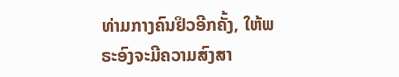ທ່າມກາງຄົນຢິວອີກຄັ້ງ, ໃຫ້ພຣະອົງຈະມີຄວາມສົງສາ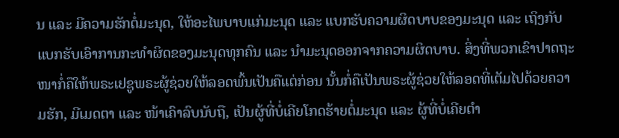ນ ແລະ ມີຄວາມຮັກຕໍ່ມະນຸດ, ໃຫ້ອະໄພບາບແກ່ມະນຸດ ແລະ ແບກຮັບຄວາມຜິດບາບຂອງມະນຸດ ແລະ ເຖິງກັບແບກຮັບເອົາການກະທຳຜິດຂອງມະນຸດທຸກຄົນ ແລະ ນຳມະນຸດອອກຈາກຄວາມຜິດບາບ. ສິ່ງທີ່ພວກເຂົາປາດຖະໜາກໍ່ຄືໃຫ້ພຣະເຢຊູພຣະຜູ້ຊ່ວຍໃຫ້ລອດພົ້ນເປັນຄືແຕ່ກ່ອນ ນັ້ນກໍ່ຄືເປັນພຣະຜູ້ຊ່ວຍໃຫ້ລອດທີ່ເຕັມໄປດ້ວຍຄວາມຮັກ, ມີເມດຕາ ແລະ ໜ້າເຄົາລົບນັບຖື, ເປັນຜູ້ທີ່ບໍ່ເຄີຍໂກດຮ້າຍຕໍ່ມະນຸດ ແລະ ຜູ້ທີ່ບໍ່ເຄີຍຕຳ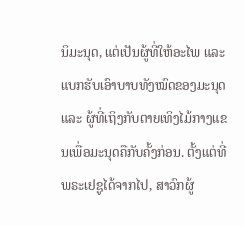ນິມະນຸດ, ແຕ່ເປັນຜູ້ທີ່ໃຫ້ອະໄພ ແລະ ແບກຮັບເອົາບາບທັງໝົດຂອງມະນຸດ ແລະ ຜູ້ທີ່ເຖິງກັບຕາຍເທິງໄມ້ກາງແຂນເພື່ອມະນຸດຄືກັບຄັ້ງກ່ອນ. ຕັ້ງແຕ່ທີ່ພຣະເຢຊູໄດ້ຈາກໄປ, ສາວົກຜູ້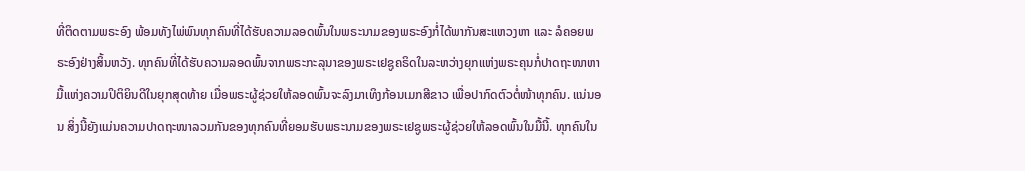ທີ່ຕິດຕາມພຣະອົງ ພ້ອມທັງໄພ່ພົນທຸກຄົນທີ່ໄດ້ຮັບຄວາມລອດພົ້ນໃນພຣະນາມຂອງພຣະອົງກໍ່ໄດ້ພາກັນສະແຫວງຫາ ແລະ ລໍຄອຍພຣະອົງຢ່າງສິ້ນຫວັງ. ທຸກຄົນທີ່ໄດ້ຮັບຄວາມລອດພົ້ນຈາກພຣະກະລຸນາຂອງພຣະເຢຊູຄຣິດໃນລະຫວ່າງຍຸກແຫ່ງພຣະຄຸນກໍ່ປາດຖະໜາຫາມື້ແຫ່ງຄວາມປິຕິຍິນດີໃນຍຸກສຸດທ້າຍ ເມື່ອພຣະຜູ້ຊ່ວຍໃຫ້ລອດພົ້ນຈະລົງມາເທິງກ້ອນເມກສີຂາວ ເພື່ອປາກົດຕົວຕໍ່ໜ້າທຸກຄົນ. ແນ່ນອນ ສິ່ງນີ້ຍັງແມ່ນຄວາມປາດຖະໜາລວມກັນຂອງທຸກຄົນທີ່ຍອມຮັບພຣະນາມຂອງພຣະເຢຊູພຣະຜູ້ຊ່ວຍໃຫ້ລອດພົ້ນໃນມື້ນີ້. ທຸກຄົນໃນ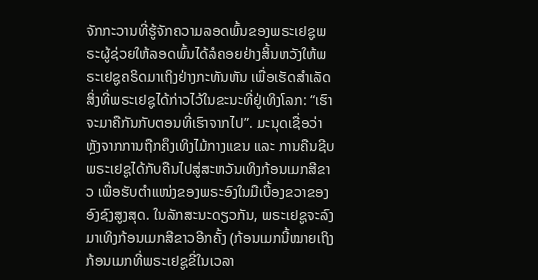ຈັກກະວານທີ່ຮູ້ຈັກຄວາມລອດພົ້ນຂອງພຣະເຢຊູພຣະຜູ້ຊ່ວຍໃຫ້ລອດພົ້ນໄດ້ລໍຄອຍຢ່າງສິ້ນຫວັງໃຫ້ພຣະເຢຊູຄຣິດມາເຖິງຢ່າງກະທັນຫັນ ເພື່ອເຮັດສຳເລັດສິ່ງທີ່ພຣະເຢຊູໄດ້ກ່າວໄວ້ໃນຂະນະທີ່ຢູ່ເທິງໂລກ: “ເຮົາຈະມາຄືກັນກັບຕອນທີ່ເຮົາຈາກໄປ”. ມະນຸດເຊື່ອວ່າ ຫຼັງຈາກການຖືກຄຶງເທິງໄມ້ກາງແຂນ ແລະ ການຄືນຊີບ ພຣະເຢຊູໄດ້ກັບຄືນໄປສູ່ສະຫວັນເທິງກ້ອນເມກສີຂາວ ເພື່ອຮັບຕຳແໜ່ງຂອງພຣະອົງໃນມືເບື້ອງຂວາຂອງອົງຊົງສູງສຸດ. ໃນລັກສະນະດຽວກັນ, ພຣະເຢຊູຈະລົງມາເທິງກ້ອນເມກສີຂາວອີກຄັ້ງ (ກ້ອນເມກນີ້ໝາຍເຖິງກ້ອນເມກທີ່ພຣະເຢຊູຂີ່ໃນເວລາ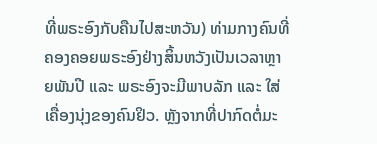ທີ່ພຣະອົງກັບຄືນໄປສະຫວັນ) ທ່າມກາງຄົນທີ່ຄອງຄອຍພຣະອົງຢ່າງສິ້ນຫວັງເປັນເວລາຫຼາຍພັນປີ ແລະ ພຣະອົງຈະມີພາບລັກ ແລະ ໃສ່ເຄື່ອງນຸ່ງຂອງຄົນຢິວ. ຫຼັງຈາກທີ່ປາກົດຕໍ່ມະ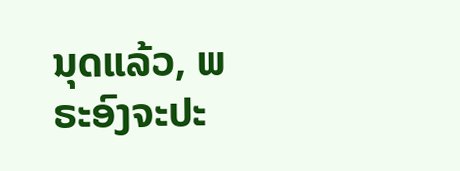ນຸດແລ້ວ, ພຣະອົງຈະປະ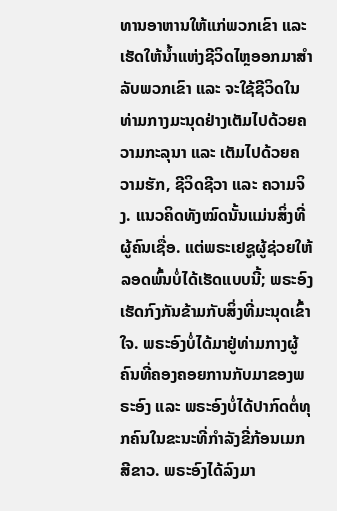ທານອາຫານໃຫ້ແກ່ພວກເຂົາ ແລະ ເຮັດໃຫ້ນໍ້າແຫ່ງຊີວິດໄຫຼອອກມາສຳລັບພວກເຂົາ ແລະ ຈະໃຊ້ຊີວິດໃນທ່າມກາງມະນຸດຢ່າງເຕັມໄປດ້ວຍຄວາມກະລຸນາ ແລະ ເຕັມໄປດ້ວຍຄວາມຮັກ, ຊີວິດຊີວາ ແລະ ຄວາມຈິງ. ແນວຄິດທັງໝົດນັ້ນແມ່ນສິ່ງທີ່ຜູ້ຄົນເຊື່ອ. ແຕ່ພຣະເຢຊູຜູ້ຊ່ວຍໃຫ້ລອດພົ້ນບໍ່ໄດ້ເຮັດແບບນີ້; ພຣະອົງເຮັດກົງກັນຂ້າມກັບສິ່ງທີ່ມະນຸດເຂົ້າໃຈ. ພຣະອົງບໍ່ໄດ້ມາຢູ່ທ່າມກາງຜູ້ຄົນທີ່ຄອງຄອຍການກັບມາຂອງພຣະອົງ ແລະ ພຣະອົງບໍ່ໄດ້ປາກົດຕໍ່ທຸກຄົນໃນຂະນະທີ່ກຳລັງຂີ່ກ້ອນເມກສີຂາວ. ພຣະອົງໄດ້ລົງມາ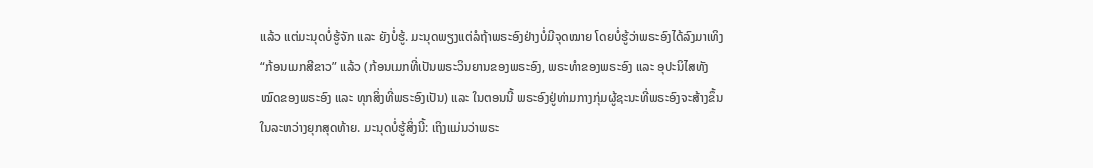ແລ້ວ ແຕ່ມະນຸດບໍ່ຮູ້ຈັກ ແລະ ຍັງບໍ່ຮູ້. ມະນຸດພຽງແຕ່ລໍຖ້າພຣະອົງຢ່າງບໍ່ມີຈຸດໝາຍ ໂດຍບໍ່ຮູ້ວ່າພຣະອົງໄດ້ລົງມາເທິງ “ກ້ອນເມກສີຂາວ” ແລ້ວ (ກ້ອນເມກທີ່ເປັນພຣະວິນຍານຂອງພຣະອົງ, ພຣະທຳຂອງພຣະອົງ ແລະ ອຸປະນິໄສທັງໝົດຂອງພຣະອົງ ແລະ ທຸກສິ່ງທີ່ພຣະອົງເປັນ) ແລະ ໃນຕອນນີ້ ພຣະອົງຢູ່ທ່າມກາງກຸ່ມຜູ້ຊະນະທີ່ພຣະອົງຈະສ້າງຂຶ້ນໃນລະຫວ່າງຍຸກສຸດທ້າຍ. ມະນຸດບໍ່ຮູ້ສິ່ງນີ້: ເຖິງແມ່ນວ່າພຣະ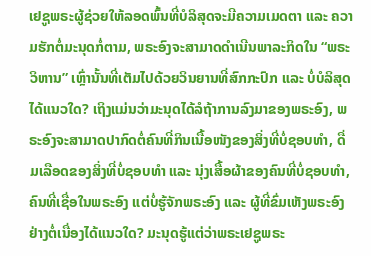ເຢຊູພຣະຜູ້ຊ່ວຍໃຫ້ລອດພົ້ນທີ່ບໍລິສຸດຈະມີຄວາມເມດຕາ ແລະ ຄວາມຮັກຕໍ່ມະນຸດກໍ່ຕາມ, ພຣະອົງຈະສາມາດດຳເນີນພາລະກິດໃນ “ພຣະວິຫານ” ເຫຼົ່ານັ້ນທີ່ເຕັມໄປດ້ວຍວິນຍານທີ່ສົກກະປົກ ແລະ ບໍ່ບໍລິສຸດໄດ້ແນວໃດ? ເຖິງແມ່ນວ່າມະນຸດໄດ້ລໍຖ້າການລົງມາຂອງພຣະອົງ, ພຣະອົງຈະສາມາດປາກົດຕໍ່ຄົນທີ່ກິນເນື້ອໜັງຂອງສິ່ງທີ່ບໍ່ຊອບທໍາ, ດື່ມເລືອດຂອງສິ່ງທີ່ບໍ່ຊອບທຳ ແລະ ນຸ່ງເສື້ອຜ້າຂອງຄົນທີ່ບໍ່ຊອບທຳ, ຄົນທີ່ເຊື່ອໃນພຣະອົງ ແຕ່ບໍ່ຮູ້ຈັກພຣະອົງ ແລະ ຜູ້ທີ່ຂົ່ມເຫັງພຣະອົງຢ່າງຕໍ່ເນື່ອງໄດ້ແນວໃດ? ມະນຸດຮູ້ແຕ່ວ່າພຣະເຢຊູພຣະ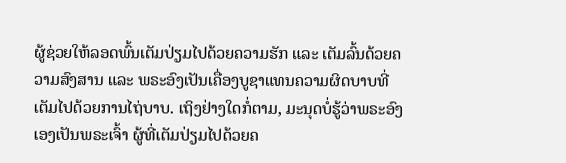ຜູ້ຊ່ວຍໃຫ້ລອດພົ້ນເຕັມປ່ຽມໄປດ້ວຍຄວາມຮັກ ແລະ ເຕັມລົ້ນດ້ວຍຄວາມສົງສານ ແລະ ພຣະອົງເປັນເຄື່ອງບູຊາແທນຄວາມຜິດບາບທີ່ເຕັມໄປດ້ວຍການໄຖ່ບາບ. ເຖິງຢ່າງໃດກໍ່ຕາມ, ມະນຸດບໍ່ຮູ້ວ່າພຣະອົງເອງເປັນພຣະເຈົ້າ ຜູ້ທີ່ເຕັມປ່ຽມໄປດ້ວຍຄ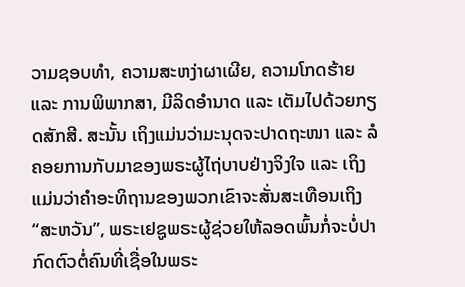ວາມຊອບທຳ, ຄວາມສະຫງ່າຜາເຜີຍ, ຄວາມໂກດຮ້າຍ ແລະ ການພິພາກສາ, ມີລິດອຳນາດ ແລະ ເຕັມໄປດ້ວຍກຽດສັກສີ. ສະນັ້ນ ເຖິງແມ່ນວ່າມະນຸດຈະປາດຖະໜາ ແລະ ລໍຄອຍການກັບມາຂອງພຣະຜູ້ໄຖ່ບາບຢ່າງຈິງໃຈ ແລະ ເຖິງແມ່ນວ່າຄຳອະທິຖານຂອງພວກເຂົາຈະສັ່ນສະເທືອນເຖິງ “ສະຫວັນ”, ພຣະເຢຊູພຣະຜູ້ຊ່ວຍໃຫ້ລອດພົ້ນກໍ່ຈະບໍ່ປາກົດຕົວຕໍ່ຄົນທີ່ເຊື່ອໃນພຣະ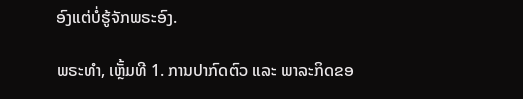ອົງແຕ່ບໍ່ຮູ້ຈັກພຣະອົງ.

ພຣະທຳ, ເຫຼັ້ມທີ 1. ການປາກົດຕົວ ແລະ ພາລະກິດຂອ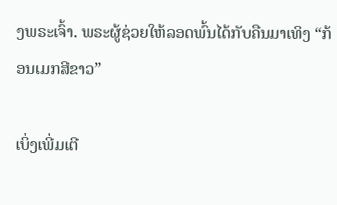ງພຣະເຈົ້າ. ພຣະຜູ້ຊ່ວຍໃຫ້ລອດພົ້ນໄດ້ກັບຄືນມາເທິງ “ກ້ອນເມກສີຂາວ”

ເບິ່ງເພີ່ມເຕີ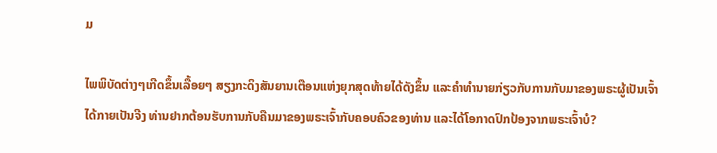ມ

ໄພພິບັດຕ່າງໆເກີດຂຶ້ນເລື້ອຍໆ ສຽງກະດິງສັນຍານເຕືອນແຫ່ງຍຸກສຸດທ້າຍໄດ້ດັງຂຶ້ນ ແລະຄໍາທໍານາຍກ່ຽວກັບການກັບມາຂອງພຣະຜູ້ເປັນເຈົ້າໄດ້ກາຍເປັນຈີງ ທ່ານຢາກຕ້ອນຮັບການກັບຄືນມາຂອງພຣະເຈົ້າກັບຄອບຄົວຂອງທ່ານ ແລະໄດ້ໂອກາດປົກປ້ອງຈາກພຣະເຈົ້າບໍ?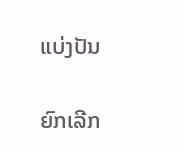ແບ່ງປັນ

ຍົກເລີກ